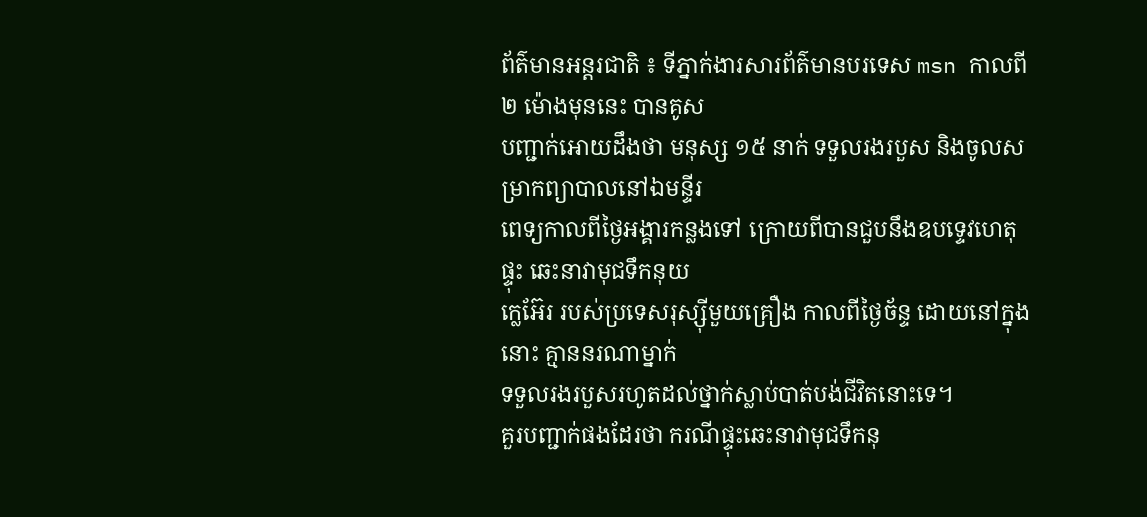ព័ត៌មានអន្តរជាតិ ៖ ទីភ្នាក់ងារសារព័ត៌មានបរទេស msn កាលពី ២ ម៉ោងមុននេះ បានគូស
បញ្ជាក់អោយដឹងថា មនុស្ស ១៥ នាក់ ទទួលរងរបួស និងចូលសម្រាកព្យាបាលនៅឯមន្ទីរ
ពេទ្យកាលពីថ្ងៃអង្គារកន្លងទៅ ក្រោយពីបានជួបនឹងឧបទ្ទេវហេតុផ្ទុះ ឆេះនាវាមុជទឹកនុយ
ក្លេអ៊ែរ របស់ប្រទេសរុស្ស៊ីមួយគ្រឿង កាលពីថ្ងៃច័ន្ទ ដោយនៅក្នុងនោះ គ្មាននរណាម្នាក់
ទទួលរងរបួសរហូតដល់ថ្នាក់ស្លាប់បាត់បង់ជីវិតនោះទេ។
គួរបញ្ជាក់ផងដែរថា ករណីផ្ទុះឆេះនាវាមុជទឹកនុ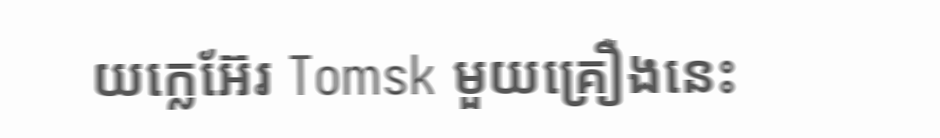យក្លេអ៊ែរ Tomsk មួយគ្រឿងនេះ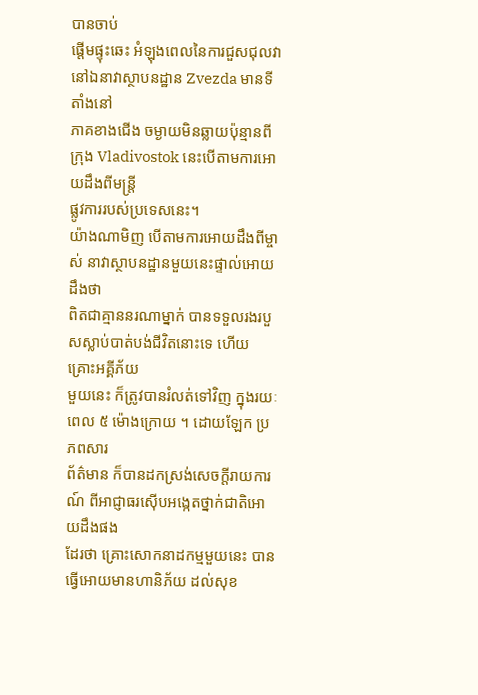បានចាប់
ផ្តើមផ្ទុះឆេះ អំឡុងពេលនៃការជួសជុលវានៅឯនាវាស្ថាបនដ្ឋាន Zvezda មានទីតាំងនៅ
ភាគខាងជើង ចម្ងាយមិនឆ្លាយប៉ុន្មានពីក្រុង Vladivostok នេះបើតាមការអោយដឹងពីមន្រ្តី
ផ្លូវការរបស់ប្រទេសនេះ។
យ៉ាងណាមិញ បើតាមការអោយដឹងពីម្ចាស់ នាវាស្ថាបនដ្ឋានមួយនេះផ្ទាល់អោយដឹងថា
ពិតជាគ្មាននរណាម្នាក់ បានទទួលរងរបួសស្លាប់បាត់បង់ជីវិតនោះទេ ហើយគ្រោះអគ្គីភ័យ
មួយនេះ ក៏ត្រូវបានរំលត់ទៅវិញ ក្នុងរយៈពេល ៥ ម៉ោងក្រោយ ។ ដោយឡែក ប្រភពសារ
ព័ត៌មាន ក៏បានដកស្រង់សេចក្តីរាយការណ៍ ពីអាជ្ញាធរស៊ើបអង្កេតថ្នាក់ជាតិអោយដឹងផង
ដែរថា គ្រោះសោកនាដកម្មមួយនេះ បានធ្វើអោយមានហានិភ័យ ដល់សុខ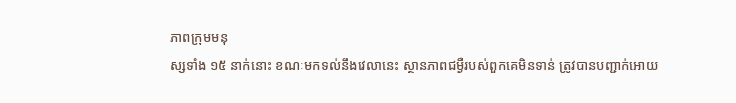ភាពក្រុមមនុ
ស្សទាំង ១៥ នាក់នោះ ខណៈមកទល់នឹងវេលានេះ ស្ថានភាពជម្ងឺរបស់ពួកគេមិនទាន់ ត្រូវបានបញ្ជាក់អោយ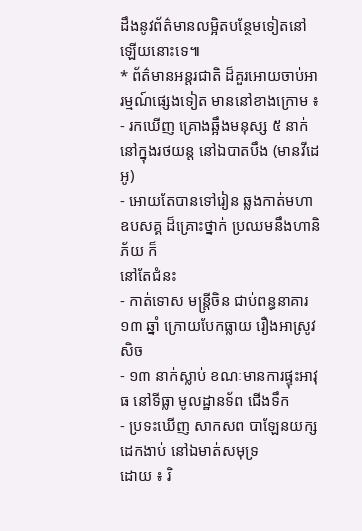ដឹងនូវព័ត៌មានលម្អិតបន្ថែមទៀតនៅឡើយនោះទេ៕
* ព័ត៌មានអន្តរជាតិ ដ៏គួរអោយចាប់អារម្មណ៍ផ្សេងទៀត មាននៅខាងក្រោម ៖
- រកឃើញ គ្រោងឆ្អឹងមនុស្ស ៥ នាក់ នៅក្នុងរថយន្ត នៅឯបាតបឹង (មានវីដេអូ)
- អោយតែបានទៅរៀន ឆ្លងកាត់មហាឧបសគ្គ ដ៏គ្រោះថ្នាក់ ប្រឈមនឹងហានិភ័យ ក៏
នៅតែជំនះ
- កាត់ទោស មន្រ្តីចិន ជាប់ពន្ធនាគារ ១៣ ឆ្នាំ ក្រោយបែកធ្លាយ រឿងអាស្រូវ សិច
- ១៣ នាក់ស្លាប់ ខណៈមានការផ្ទុះអាវុធ នៅទីធ្លា មូលដ្ឋានទ័ព ជើងទឹក
- ប្រទះឃើញ សាកសព បាឡែនយក្ស ដេកងាប់ នៅឯមាត់សមុទ្រ
ដោយ ៖ រិ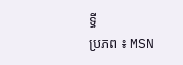ទ្ធី
ប្រភព ៖ MSN